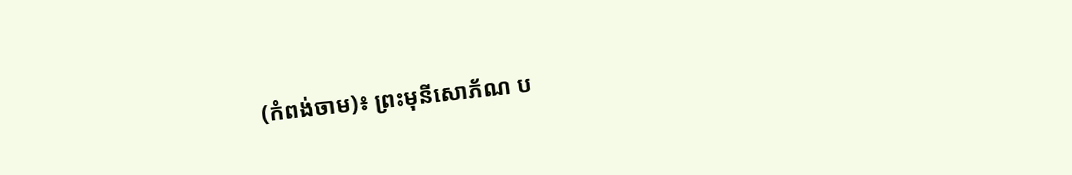(កំពង់ចាម)៖ ព្រះមុនីសោភ័ណ ប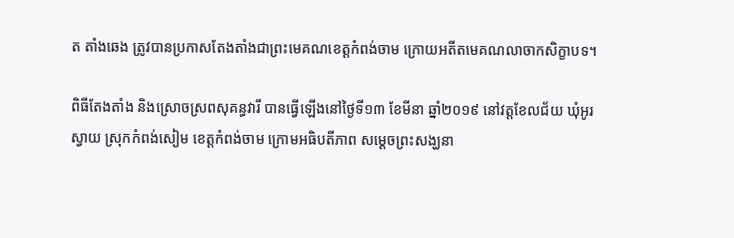ត តាំងឆេង ត្រូវបានប្រកាសតែងតាំងជាព្រះមេគណខេត្តកំពង់ចាម ក្រោយអតីតមេគណលាចាកសិក្ខាបទ។

ពិធីតែងតាំង និងស្រោចស្រពសុគន្ធវារី បានធ្វើឡើងនៅថ្ងៃទី១៣ ខែមីនា ឆ្នាំ២០១៩ នៅវត្តខែលជ័យ ឃុំអូរស្វាយ ស្រុកកំពង់សៀម ខេត្តកំពង់ចាម ក្រោមអធិបតីភាព សម្ដេចព្រះសង្ឃនា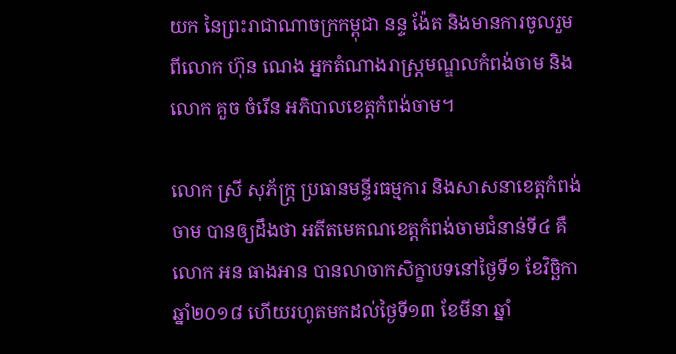យក នៃព្រះរាជាណាចក្រកម្ពុជា នន្ទ ង៉ែត និងមានការចូលរួមពីលោក ហ៊ុន ណេង អ្នកតំណាងរាស្ត្រមណ្ឌលកំពង់ចាម និងលោក គួច ចំរើន អភិបាលខេត្តកំពង់ចាម។

លោក ស្រី សុភ័ក្រ្ត ប្រធានមន្ទីរធម្មការ និងសាសនាខេត្តកំពង់ចាម បានឲ្យដឹងថា អតីតមេគណខេត្តកំពង់ចាមជំនាន់ទី៤ គឺលោក អន ធាងអាន បានលាចាកសិក្ខាបទនៅថ្ងៃទី១ ខែវិច្ឆិកា ឆ្នាំ២០១៨ ហើយរហូតមកដល់ថ្ងៃទី១៣ ខែមីនា ឆ្នាំ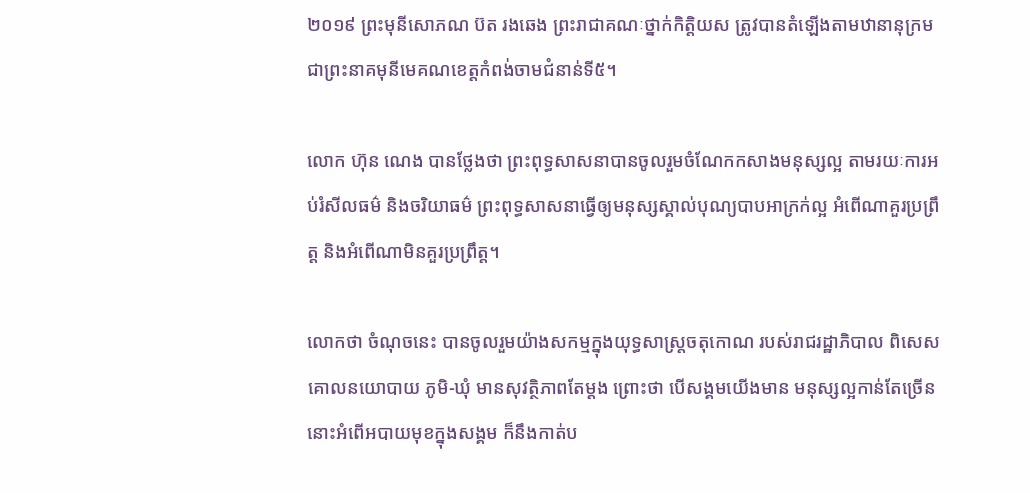២០១៩ ព្រះមុនីសោភណ ប៊ត រងឆេង ព្រះរាជាគណៈថ្នាក់កិត្តិយស ត្រូវបានតំឡើងតាមឋានានុក្រម ជាព្រះនាគមុនីមេគណខេត្តកំពង់ចាមជំនាន់ទី៥។

លោក ហ៊ុន ណេង បានថ្លែងថា ព្រះពុទ្ធសាសនាបានចូលរួមចំណែកកសាងមនុស្សល្អ តាមរយៈការអប់រំសីលធម៌ និងចរិយាធម៌ ព្រះពុទ្ធសាសនាធ្វើឲ្យមនុស្សស្គាល់បុណ្យបាបអាក្រក់ល្អ អំពើណាគួរប្រព្រឹត្ត និងអំពើណាមិនគួរប្រព្រឹត្ត។

លោកថា ចំណុចនេះ បានចូលរួមយ៉ាងសកម្មក្នុងយុទ្ធសាស្រ្តចតុកោណ របស់រាជរដ្ឋាភិបាល ពិសេសគោលនយោបាយ ភូមិ-ឃុំ មានសុវត្ថិភាពតែម្ដង ព្រោះថា បើសង្គមយើងមាន មនុស្សល្អកាន់តែច្រើន នោះអំពើអបាយមុខក្នុងសង្គម ក៏នឹងកាត់ប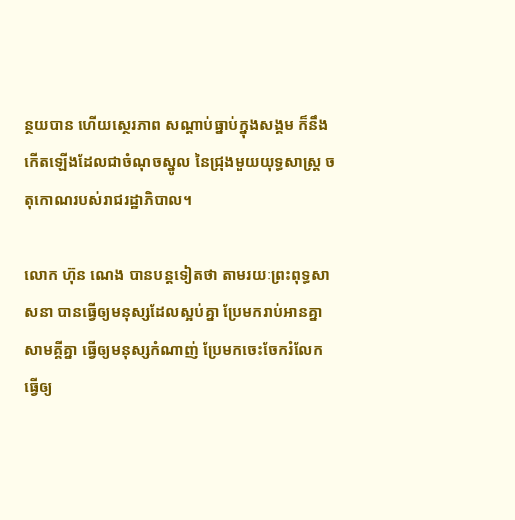ន្ថយបាន ហើយស្ថេរភាព សណ្ដាប់ធ្នាប់ក្នុងសង្គម ក៏នឹងកើតឡើងដែលជាចំណុចស្នូល នៃជ្រុងមួយយុទ្ធសាស្ត្រ ចតុកោណរបស់រាជរដ្ឋាភិបាល។

លោក ហ៊ុន ណេង បានបន្តទៀតថា តាមរយៈព្រះពុទ្ធសាសនា បានធ្វើឲ្យមនុស្សដែលស្អប់គ្នា ប្រែមករាប់អានគ្នា សាមគ្គីគ្នា ធ្វើឲ្យមនុស្សកំណាញ់ ប្រែមកចេះចែករំលែក ធ្វើឲ្យ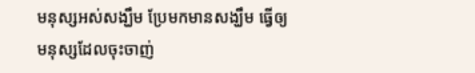មនុស្សអស់សង្ឃឹម ប្រែមកមានសង្ឃឹម ធ្វើឲ្យមនុស្សដែលចុះចាញ់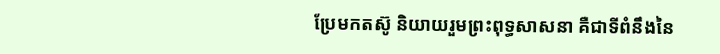ប្រែមកតស៊ូ និយាយរួមព្រះពុទ្ធសាសនា គឺជាទីពំនឹងនៃ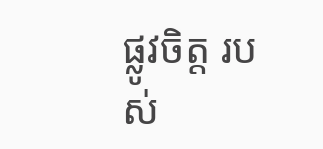ផ្លូវចិត្ត របស់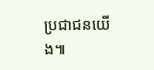ប្រជាជនយើង៕